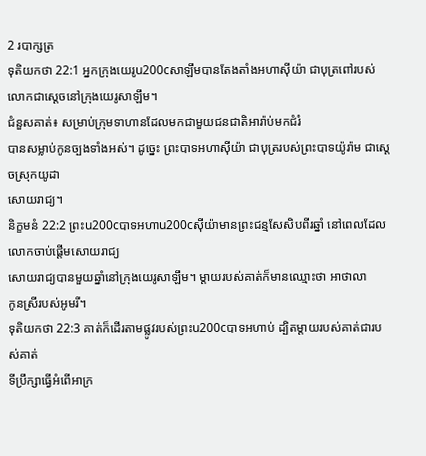2 របាក្សត្រ
ទុតិយកថា 22:1 អ្នកក្រុងយេរូu200cសាឡឹមបានតែងតាំងអហាស៊ីយ៉ា ជាបុត្រពៅរបស់លោកជាស្ដេចនៅក្រុងយេរូសាឡឹម។
ជំនួសគាត់៖ សម្រាប់ក្រុមទាហានដែលមកជាមួយជនជាតិអារ៉ាប់មកជំរំ
បានសម្លាប់កូនច្បងទាំងអស់។ ដូច្នេះ ព្រះបាទអហាស៊ីយ៉ា ជាបុត្ររបស់ព្រះបាទយ៉ូរ៉ាម ជាស្ដេចស្រុកយូដា
សោយរាជ្យ។
និក្ខមនំ 22:2 ព្រះu200cបាទអហាu200cស៊ីយ៉ាមានព្រះជន្មសែសិបពីរឆ្នាំ នៅពេលដែលលោកចាប់ផ្ដើមសោយរាជ្យ
សោយរាជ្យបានមួយឆ្នាំនៅក្រុងយេរូសាឡឹម។ ម្ដាយរបស់គាត់ក៏មានឈ្មោះថា អាថាលា
កូនស្រីរបស់អូមរី។
ទុតិយកថា 22:3 គាត់ក៏ដើរតាមផ្លូវរបស់ព្រះu200cបាទអហាប់ ដ្បិតម្ដាយរបស់គាត់ជារបស់គាត់
ទីប្រឹក្សាធ្វើអំពើអាក្រ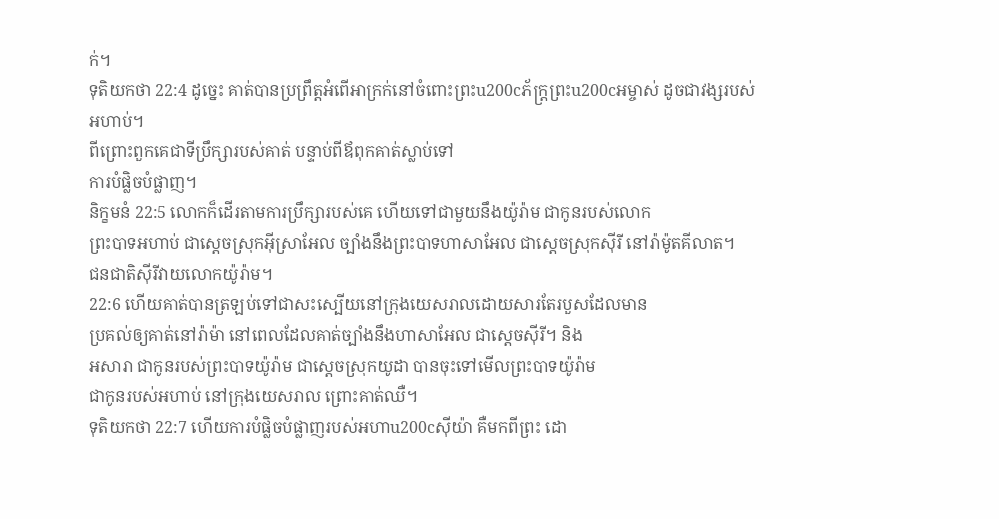ក់។
ទុតិយកថា 22:4 ដូច្នេះ គាត់បានប្រព្រឹត្តអំពើអាក្រក់នៅចំពោះព្រះu200cភ័ក្ត្រព្រះu200cអម្ចាស់ ដូចជាវង្សរបស់អហាប់។
ពីព្រោះពួកគេជាទីប្រឹក្សារបស់គាត់ បន្ទាប់ពីឪពុកគាត់ស្លាប់ទៅ
ការបំផ្លិចបំផ្លាញ។
និក្ខមនំ 22:5 លោកក៏ដើរតាមការប្រឹក្សារបស់គេ ហើយទៅជាមួយនឹងយ៉ូរ៉ាម ជាកូនរបស់លោក
ព្រះបាទអហាប់ ជាស្ដេចស្រុកអ៊ីស្រាអែល ច្បាំងនឹងព្រះបាទហាសាអែល ជាស្ដេចស្រុកស៊ីរី នៅរ៉ាម៉ូតគីលាត។
ជនជាតិស៊ីរីវាយលោកយ៉ូរ៉ាម។
22:6 ហើយគាត់បានត្រឡប់ទៅជាសះស្បើយនៅក្រុងយេសរាលដោយសារតែរបួសដែលមាន
ប្រគល់ឲ្យគាត់នៅរ៉ាម៉ា នៅពេលដែលគាត់ច្បាំងនឹងហាសាអែល ជាស្តេចស៊ីរី។ និង
អសារា ជាកូនរបស់ព្រះបាទយ៉ូរ៉ាម ជាស្ដេចស្រុកយូដា បានចុះទៅមើលព្រះបាទយ៉ូរ៉ាម
ជាកូនរបស់អហាប់ នៅក្រុងយេសរាល ព្រោះគាត់ឈឺ។
ទុតិយកថា 22:7 ហើយការបំផ្លិចបំផ្លាញរបស់អហាu200cស៊ីយ៉ា គឺមកពីព្រះ ដោ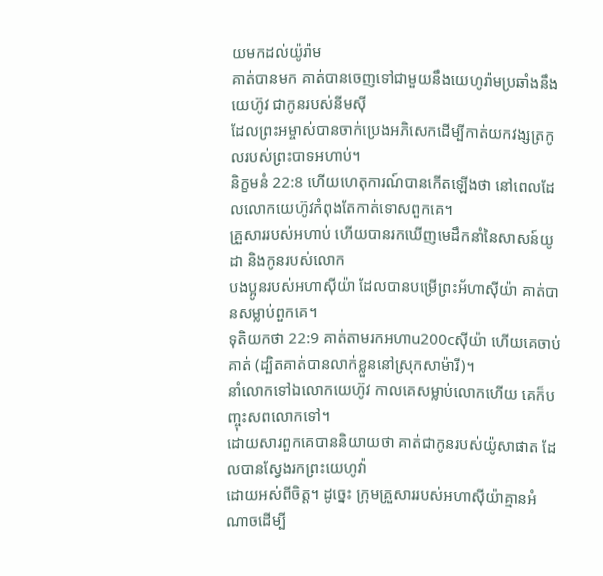យមកដល់យ៉ូរ៉ាម
គាត់បានមក គាត់បានចេញទៅជាមួយនឹងយេហូរ៉ាមប្រឆាំងនឹងយេហ៊ូវ ជាកូនរបស់នីមស៊ី
ដែលព្រះអម្ចាស់បានចាក់ប្រេងអភិសេកដើម្បីកាត់យកវង្សត្រកូលរបស់ព្រះបាទអហាប់។
និក្ខមនំ 22:8 ហើយហេតុការណ៍បានកើតឡើងថា នៅពេលដែលលោកយេហ៊ូវកំពុងតែកាត់ទោសពួកគេ។
គ្រួសាររបស់អហាប់ ហើយបានរកឃើញមេដឹកនាំនៃសាសន៍យូដា និងកូនរបស់លោក
បងប្អូនរបស់អហាស៊ីយ៉ា ដែលបានបម្រើព្រះអ័ហាស៊ីយ៉ា គាត់បានសម្លាប់ពួកគេ។
ទុតិយកថា 22:9 គាត់តាមរកអហាu200cស៊ីយ៉ា ហើយគេចាប់គាត់ (ដ្បិតគាត់បានលាក់ខ្លួននៅស្រុកសាម៉ារី)។
នាំលោកទៅឯលោកយេហ៊ូវ កាលគេសម្លាប់លោកហើយ គេក៏បញ្ចុះសពលោកទៅ។
ដោយសារពួកគេបាននិយាយថា គាត់ជាកូនរបស់យ៉ូសាផាត ដែលបានស្វែងរកព្រះយេហូវ៉ា
ដោយអស់ពីចិត្ត។ ដូច្នេះ ក្រុមគ្រួសាររបស់អហាស៊ីយ៉ាគ្មានអំណាចដើម្បី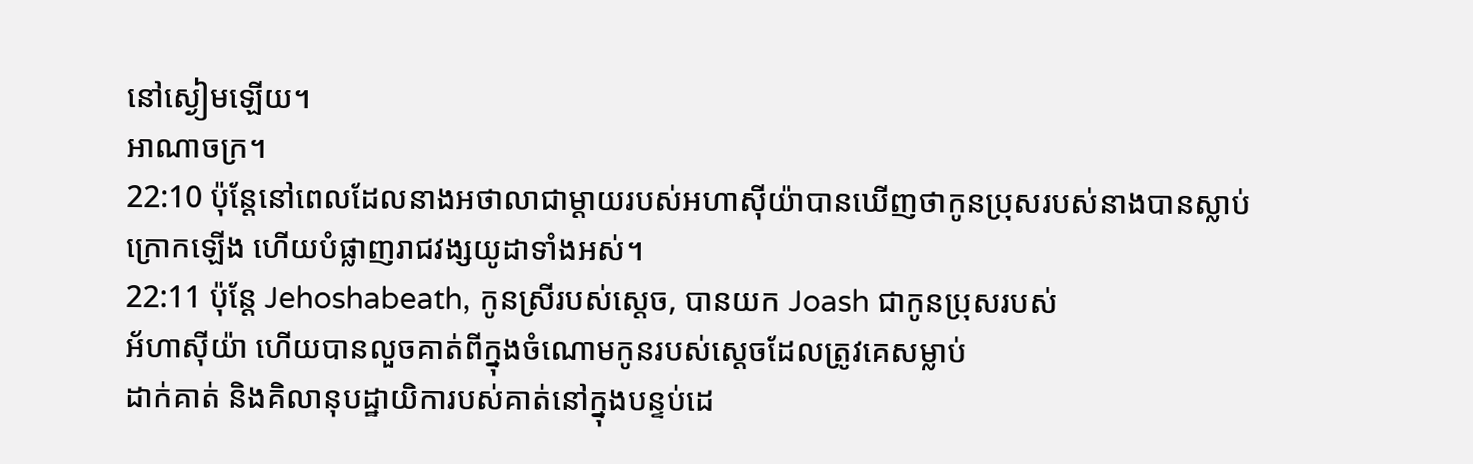នៅស្ងៀមឡើយ។
អាណាចក្រ។
22:10 ប៉ុន្តែនៅពេលដែលនាងអថាលាជាម្តាយរបស់អហាស៊ីយ៉ាបានឃើញថាកូនប្រុសរបស់នាងបានស្លាប់
ក្រោកឡើង ហើយបំផ្លាញរាជវង្សយូដាទាំងអស់។
22:11 ប៉ុន្តែ Jehoshabeath, កូនស្រីរបស់ស្តេច, បានយក Joash ជាកូនប្រុសរបស់
អ័ហាស៊ីយ៉ា ហើយបានលួចគាត់ពីក្នុងចំណោមកូនរបស់ស្តេចដែលត្រូវគេសម្លាប់
ដាក់គាត់ និងគិលានុបដ្ឋាយិការបស់គាត់នៅក្នុងបន្ទប់ដេ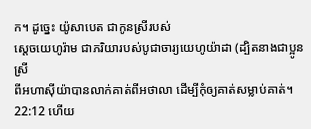ក។ ដូច្នេះ យ៉ូសាបេត ជាកូនស្រីរបស់
ស្ដេចយេហូរ៉ាម ជាភរិយារបស់បូជាចារ្យយេហូយ៉ាដា (ដ្បិតនាងជាប្អូនស្រី
ពីអហាស៊ីយ៉ាបានលាក់គាត់ពីអថាលា ដើម្បីកុំឲ្យគាត់សម្លាប់គាត់។
22:12 ហើយ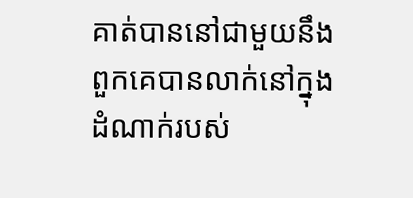គាត់បាននៅជាមួយនឹងពួកគេបានលាក់នៅក្នុងដំណាក់របស់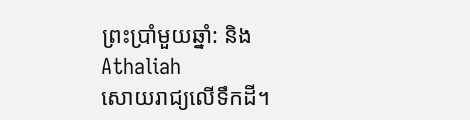ព្រះប្រាំមួយឆ្នាំ: និង Athaliah
សោយរាជ្យលើទឹកដី។